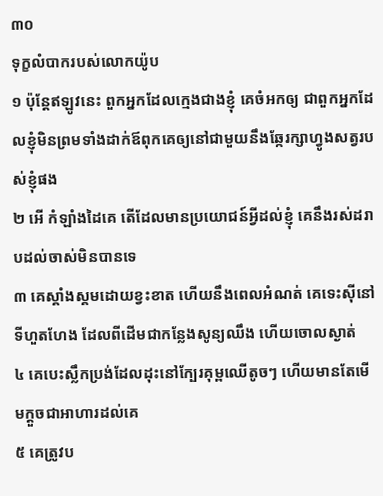៣០
ទុក្ខលំបាករបស់លោកយ៉ូប
១ ប៉ុន្តែឥឡូវនេះ ពួកអ្នកដែលក្មេងជាងខ្ញុំ គេចំអកឲ្យ ជាពួកអ្នកដែលខ្ញុំមិនព្រមទាំងដាក់ឪពុកគេឲ្យនៅជាមួយនឹងឆ្កែរក្សាហ្វូងសត្វរបស់ខ្ញុំផង
២ អើ កំឡាំងដៃគេ តើដែលមានប្រយោជន៍អ្វីដល់ខ្ញុំ គេនឹងរស់ដរាបដល់ចាស់មិនបានទេ
៣ គេស្គាំងស្គមដោយខ្វះខាត ហើយនឹងពេលអំណត់ គេទេះស៊ីនៅទីហួតហែង ដែលពីដើមជាកន្លែងសូន្យឈឹង ហើយចោលស្ងាត់
៤ គេបេះស្លឹកប្រង់ដែលដុះនៅក្បែរគុម្ពឈើតូចៗ ហើយមានតែមើមក្តួចជាអាហារដល់គេ
៥ គេត្រូវប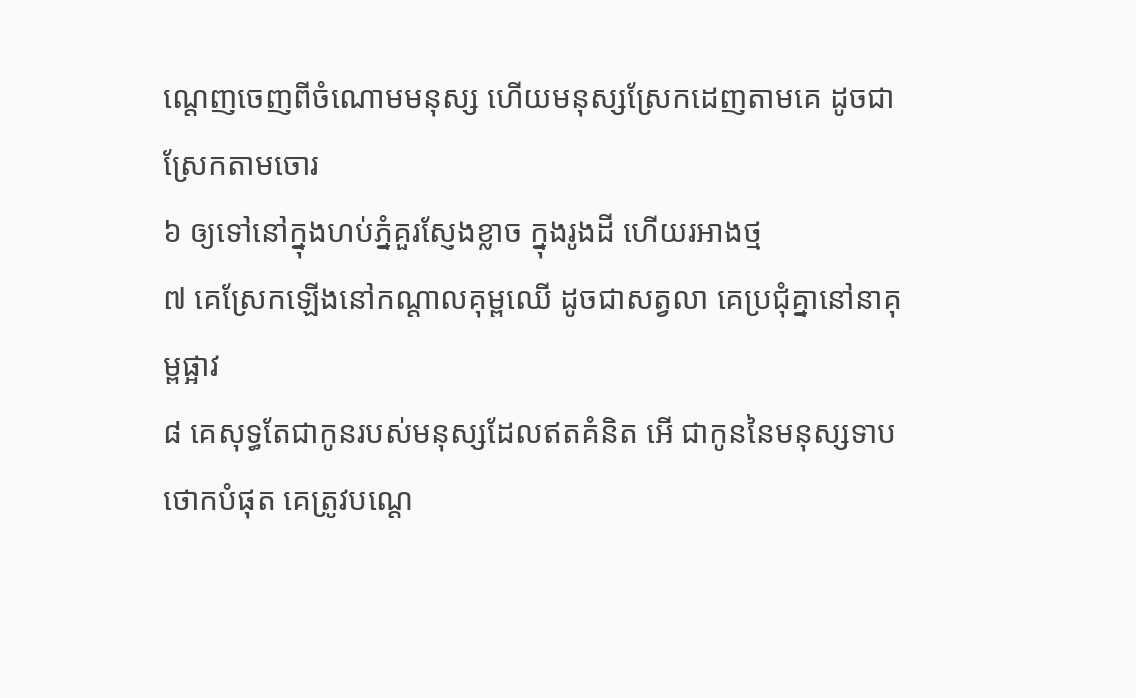ណ្តេញចេញពីចំណោមមនុស្ស ហើយមនុស្សស្រែកដេញតាមគេ ដូចជាស្រែកតាមចោរ
៦ ឲ្យទៅនៅក្នុងហប់ភ្នំគួរស្ញែងខ្លាច ក្នុងរូងដី ហើយរអាងថ្ម
៧ គេស្រែកឡើងនៅកណ្តាលគុម្ពឈើ ដូចជាសត្វលា គេប្រជុំគ្នានៅនាគុម្ពផ្អាវ
៨ គេសុទ្ធតែជាកូនរបស់មនុស្សដែលឥតគំនិត អើ ជាកូននៃមនុស្សទាបថោកបំផុត គេត្រូវបណ្តេ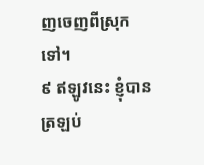ញចេញពីស្រុកទៅ។
៩ ឥឡូវនេះ ខ្ញុំបានត្រឡប់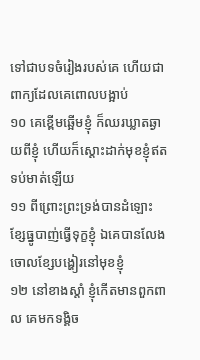ទៅជាបទចំរៀងរបស់គេ ហើយជាពាក្យដែលគេពោលបង្អាប់
១០ គេខ្ពើមឆ្អើមខ្ញុំ ក៏ឈរឃ្លាតឆ្ងាយពីខ្ញុំ ហើយក៏ស្តោះដាក់មុខខ្ញុំឥតទប់មាត់ឡើយ
១១ ពីព្រោះព្រះទ្រង់បានដំឡោះខ្សែធ្នូបាញ់ធ្វើទុក្ខខ្ញុំ ឯគេបានលែងចោលខ្សែបង្ហៀរនៅមុខខ្ញុំ
១២ នៅខាងស្តាំ ខ្ញុំកើតមានពួកពាល គេមកទង្គិច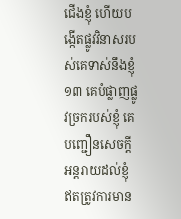ជើងខ្ញុំ ហើយបង្កើតផ្លូវវិនាសរបស់គេទាស់នឹងខ្ញុំ
១៣ គេបំផ្លាញផ្លូវច្រករបស់ខ្ញុំ គេបញ្ជឿនសេចក្តីអន្តរាយដល់ខ្ញុំ ឥតត្រូវការមាន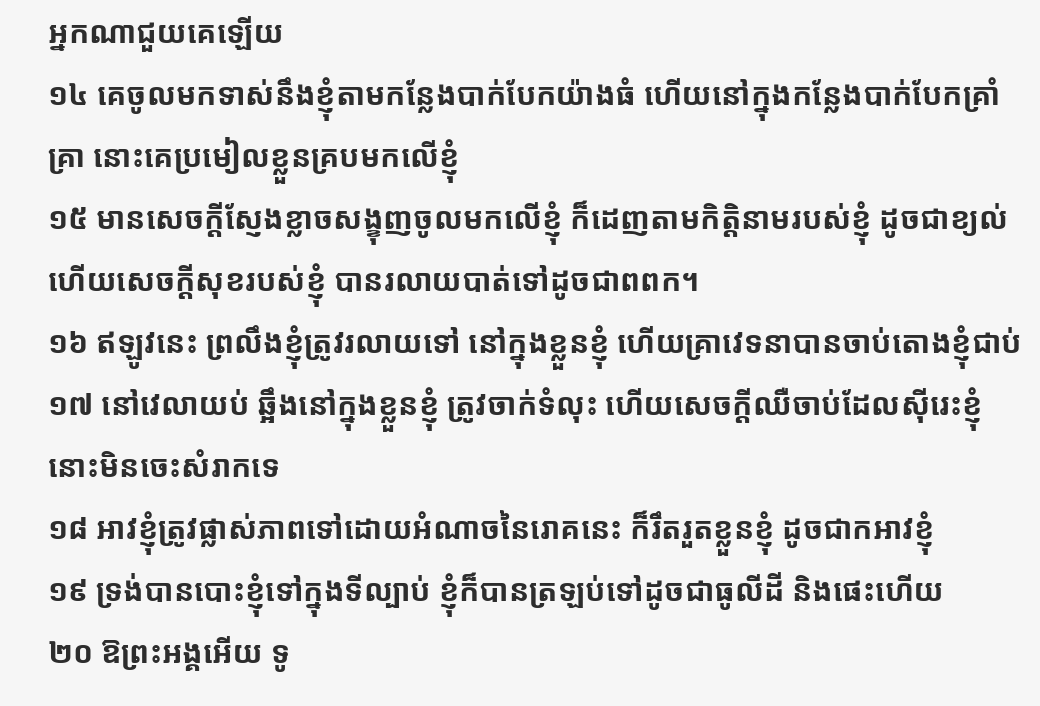អ្នកណាជួយគេឡើយ
១៤ គេចូលមកទាស់នឹងខ្ញុំតាមកន្លែងបាក់បែកយ៉ាងធំ ហើយនៅក្នុងកន្លែងបាក់បែកគ្រាំគ្រា នោះគេប្រមៀលខ្លួនគ្របមកលើខ្ញុំ
១៥ មានសេចក្តីស្ញែងខ្លាចសង្ខុញចូលមកលើខ្ញុំ ក៏ដេញតាមកិត្តិនាមរបស់ខ្ញុំ ដូចជាខ្យល់ ហើយសេចក្តីសុខរបស់ខ្ញុំ បានរលាយបាត់ទៅដូចជាពពក។
១៦ ឥឡូវនេះ ព្រលឹងខ្ញុំត្រូវរលាយទៅ នៅក្នុងខ្លួនខ្ញុំ ហើយគ្រាវេទនាបានចាប់តោងខ្ញុំជាប់
១៧ នៅវេលាយប់ ឆ្អឹងនៅក្នុងខ្លួនខ្ញុំ ត្រូវចាក់ទំលុះ ហើយសេចក្តីឈឺចាប់ដែលស៊ីរេះខ្ញុំ នោះមិនចេះសំរាកទេ
១៨ អាវខ្ញុំត្រូវផ្លាស់ភាពទៅដោយអំណាចនៃរោគនេះ ក៏រឹតរួតខ្លួនខ្ញុំ ដូចជាកអាវខ្ញុំ
១៩ ទ្រង់បានបោះខ្ញុំទៅក្នុងទីល្បាប់ ខ្ញុំក៏បានត្រឡប់ទៅដូចជាធូលីដី និងផេះហើយ
២០ ឱព្រះអង្គអើយ ទូ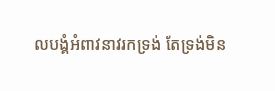លបង្គំអំពាវនាវរកទ្រង់ តែទ្រង់មិន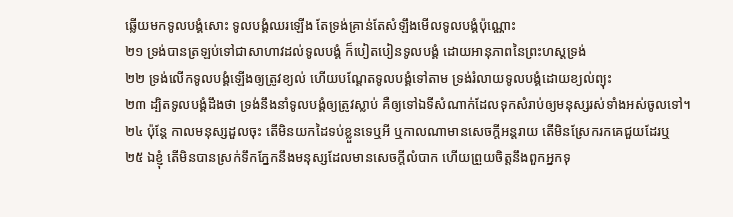ឆ្លើយមកទូលបង្គំសោះ ទូលបង្គំឈរឡើង តែទ្រង់គ្រាន់តែសំឡឹងមើលទូលបង្គំប៉ុណ្ណោះ
២១ ទ្រង់បានត្រឡប់ទៅជាសាហាវដល់ទូលបង្គំ ក៏បៀតបៀនទូលបង្គំ ដោយអានុភាពនៃព្រះហស្តទ្រង់
២២ ទ្រង់លើកទូលបង្គំឡើងឲ្យត្រូវខ្យល់ ហើយបណ្តែតទូលបង្គំទៅតាម ទ្រង់រំលាយទូលបង្គំដោយខ្យល់ព្យុះ
២៣ ដ្បិតទូលបង្គំដឹងថា ទ្រង់នឹងនាំទូលបង្គំឲ្យត្រូវស្លាប់ គឺឲ្យទៅឯទីសំណាក់ដែលទុកសំរាប់ឲ្យមនុស្សរស់ទាំងអស់ចូលទៅ។
២៤ ប៉ុន្តែ កាលមនុស្សដួលចុះ តើមិនយកដៃទប់ខ្លួនទេឬអី ឬកាលណាមានសេចក្តីអន្តរាយ តើមិនស្រែករកគេជួយដែរឬ
២៥ ឯខ្ញុំ តើមិនបានស្រក់ទឹកភ្នែកនឹងមនុស្សដែលមានសេចក្តីលំបាក ហើយព្រួយចិត្តនឹងពួកអ្នកទុ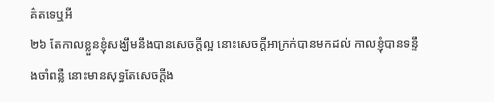គ៌តទេឬអី
២៦ តែកាលខ្លួនខ្ញុំសង្ឃឹមនឹងបានសេចក្តីល្អ នោះសេចក្តីអាក្រក់បានមកដល់ កាលខ្ញុំបានទន្ទឹងចាំពន្លឺ នោះមានសុទ្ធតែសេចក្តីង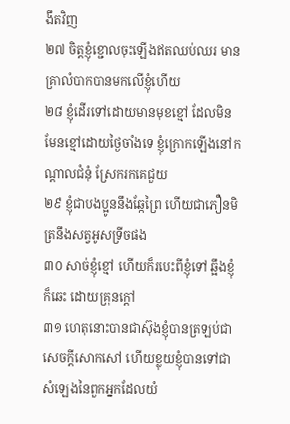ងឹតវិញ
២៧ ចិត្តខ្ញុំខ្ជោលចុះឡើងឥតឈប់ឈរ មានគ្រាលំបាកបានមកលើខ្ញុំហើយ
២៨ ខ្ញុំដើរទៅដោយមានមុខខ្មៅ ដែលមិនមែនខ្មៅដោយថ្ងៃចាំងទេ ខ្ញុំក្រោកឡើងនៅកណ្តាលជំនុំ ស្រែករកគេជួយ
២៩ ខ្ញុំជាបងប្អូននឹងឆ្កែព្រៃ ហើយជាភឿនមិត្រនឹងសត្វអូសទ្រីចផង
៣០ សាច់ខ្ញុំខ្មៅ ហើយក៏របេះពីខ្ញុំទៅ ឆ្អឹងខ្ញុំក៏ឆេះ ដោយគ្រុនក្តៅ
៣១ ហេតុនោះបានជាស៊ុងខ្ញុំបានត្រឡប់ជាសេចក្តីសោកសៅ ហើយខ្លុយខ្ញុំបានទៅជាសំឡេងនៃពួកអ្នកដែលយំ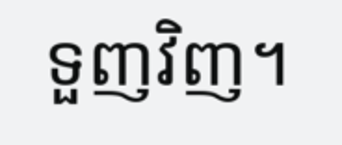ទួញវិញ។